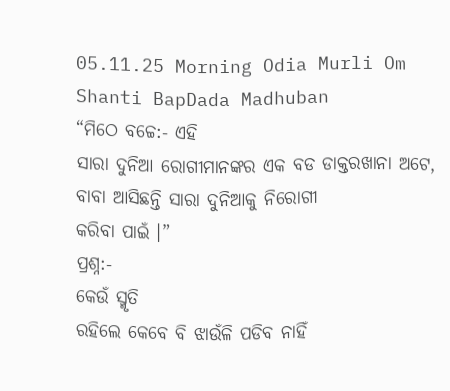05.11.25 Morning Odia Murli Om Shanti BapDada Madhuban
“ମିଠେ ବଚ୍ଚେ:- ଏହି
ସାରା ଦୁନିଆ ରୋଗୀମାନଙ୍କର ଏକ ବଡ ଡାକ୍ତରଖାନା ଅଟେ, ବାବା ଆସିଛନ୍ତି ସାରା ଦୁନିଆକୁ ନିରୋଗୀ
କରିବା ପାଇଁ ।”
ପ୍ରଶ୍ନ:-
କେଉଁ ସ୍ମୃତି
ରହିଲେ କେବେ ବି ଝାଉଁଳି ପଡିବ ନାହିଁ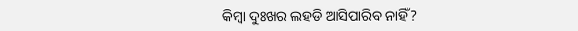କିମ୍ବା ଦୁଃଖର ଲହଡି ଆସିପାରିବ ନାହିଁ?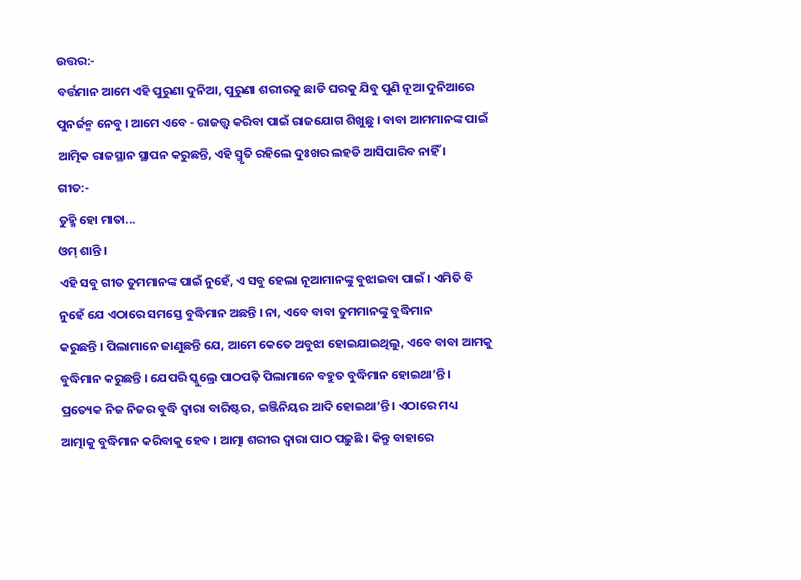ଉତ୍ତର:-
ବର୍ତ୍ତମାନ ଆମେ ଏହି ପୁରୁଣା ଦୁନିଆ, ପୁରୁଣା ଶରୀରକୁ ଛାଡି ଘରକୁ ଯିବୁ ପୁଣି ନୂଆ ଦୁନିଆରେ
ପୁନର୍ଜନ୍ମ ନେବୁ । ଆମେ ଏବେ - ରାଜତ୍ତ୍ୱ କରିବା ପାଇଁ ରାଜଯୋଗ ଶିଖୁଛୁ । ବାବା ଆମମାନଙ୍କ ପାଇଁ
ଆତ୍ମିକ ରାଜସ୍ଥାନ ସ୍ଥାପନ କରୁଛନ୍ତି, ଏହି ସ୍ମୃତି ରହିଲେ ଦୁଃଖର ଲହଡି ଆସିପାରିବ ନାହିଁ ।
ଗୀତ:-
ତୁହ୍ମି ହୋ ମାତା...
ଓମ୍ ଶାନ୍ତି ।
ଏହି ସବୁ ଗୀତ ତୁମମାନଙ୍କ ପାଇଁ ନୁହେଁ, ଏ ସବୁ ହେଲା ନୂଆମାନଙ୍କୁ ବୁଝାଇବା ପାଇଁ । ଏମିତି ବି
ନୁହେଁ ଯେ ଏଠାରେ ସମସ୍ତେ ବୁଦ୍ଧିମାନ ଅଛନ୍ତି । ନା, ଏବେ ବାବା ତୁମମାନଙ୍କୁ ବୁଦ୍ଧିମାନ
କରୁଛନ୍ତି । ପିଲାମାନେ ଜାଣୁଛନ୍ତି ଯେ, ଆମେ କେତେ ଅବୁଝା ହୋଇଯାଇଥିଲୁ, ଏବେ ବାବା ଆମକୁ
ବୁଦ୍ଧିମାନ କରୁଛନ୍ତି । ଯେପରି ସ୍କୁଲ୍ରେ ପାଠପଢ଼ି ପିଲାମାନେ ବହୁତ ବୁଦ୍ଧିମାନ ହୋଇଥା’ନ୍ତି ।
ପ୍ରତ୍ୟେକ ନିଜ ନିଜର ବୁଦ୍ଧି ଦ୍ୱାରା ବାରିଷ୍ଟର, ଇଞ୍ଜିନିୟର ଆଦି ହୋଇଥା’ନ୍ତି । ଏଠାରେ ମଧ୍ୟ
ଆତ୍ମାକୁ ବୁଦ୍ଧିମାନ କରିବାକୁ ହେବ । ଆତ୍ମା ଶରୀର ଦ୍ୱାରା ପାଠ ପଢ଼ୁଛି । କିନ୍ତୁ ବାହାରେ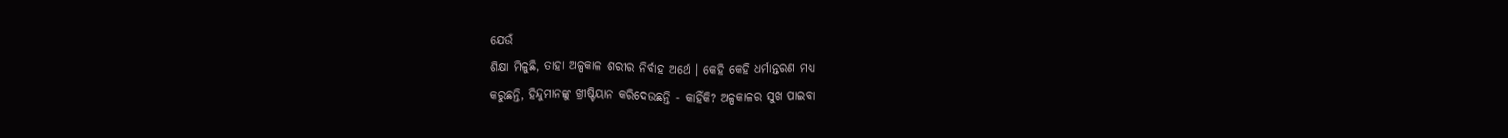ଯେଉଁ
ଶିକ୍ଷା ମିଳୁଛି, ତାହା ଅଳ୍ପକାଳ ଶରୀର ନିର୍ବାହ ଅର୍ଥେ । କେହି କେହି ଧର୍ମାନ୍ତରଣ ମଧ୍ୟ
କରୁଛନ୍ତି, ହିନ୍ଦୁମାନଙ୍କୁ ଖ୍ରୀଷ୍ଟିୟାନ କରିଦେଉଛନ୍ତି - କାହିଁକି? ଅଳ୍ପକାଳର ସୁଖ ପାଇବା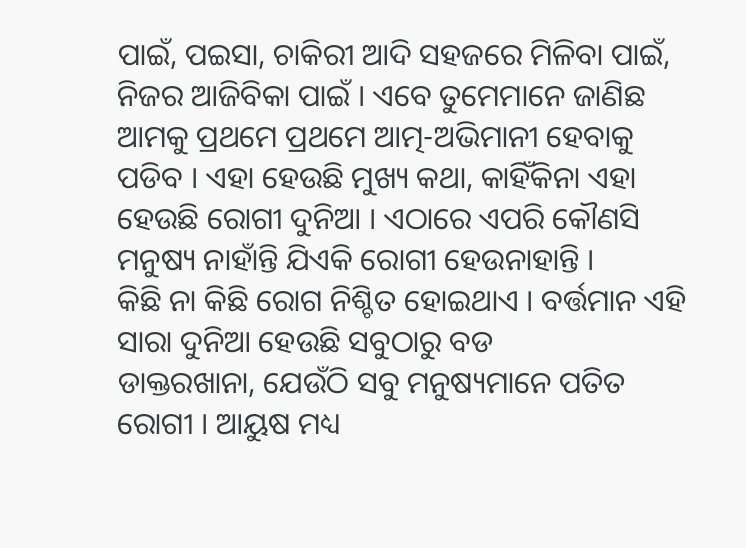ପାଇଁ, ପଇସା, ଚାକିରୀ ଆଦି ସହଜରେ ମିଳିବା ପାଇଁ, ନିଜର ଆଜିବିକା ପାଇଁ । ଏବେ ତୁମେମାନେ ଜାଣିଛ
ଆମକୁ ପ୍ରଥମେ ପ୍ରଥମେ ଆତ୍ମ-ଅଭିମାନୀ ହେବାକୁ ପଡିବ । ଏହା ହେଉଛି ମୁଖ୍ୟ କଥା, କାହିଁକିନା ଏହା
ହେଉଛି ରୋଗୀ ଦୁନିଆ । ଏଠାରେ ଏପରି କୌଣସି ମନୁଷ୍ୟ ନାହାଁନ୍ତି ଯିଏକି ରୋଗୀ ହେଉନାହାନ୍ତି ।
କିଛି ନା କିଛି ରୋଗ ନିଶ୍ଚିତ ହୋଇଥାଏ । ବର୍ତ୍ତମାନ ଏହି ସାରା ଦୁନିଆ ହେଉଛି ସବୁଠାରୁ ବଡ
ଡାକ୍ତରଖାନା, ଯେଉଁଠି ସବୁ ମନୁଷ୍ୟମାନେ ପତିତ ରୋଗୀ । ଆୟୁଷ ମଧ୍ୟ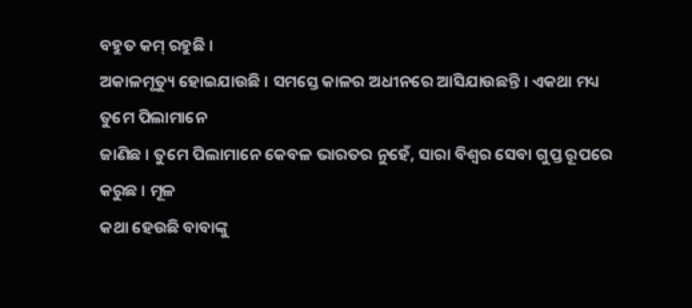ବହୁତ କମ୍ ରହୁଛି ।
ଅକାଳମୃତ୍ୟୁ ହୋଇଯାଉଛି । ସମସ୍ତେ କାଳର ଅଧୀନରେ ଆସିଯାଉଛନ୍ତି । ଏକଥା ମଧ୍ୟ ତୁମେ ପିଲାମାନେ
ଜାଣିଛ । ତୁମେ ପିଲାମାନେ କେବଳ ଭାରତର ନୁହେଁ, ସାରା ବିଶ୍ୱର ସେବା ଗୁପ୍ତ ରୂପରେ କରୁଛ । ମୂଳ
କଥା ହେଉଛି ବାବାଙ୍କୁ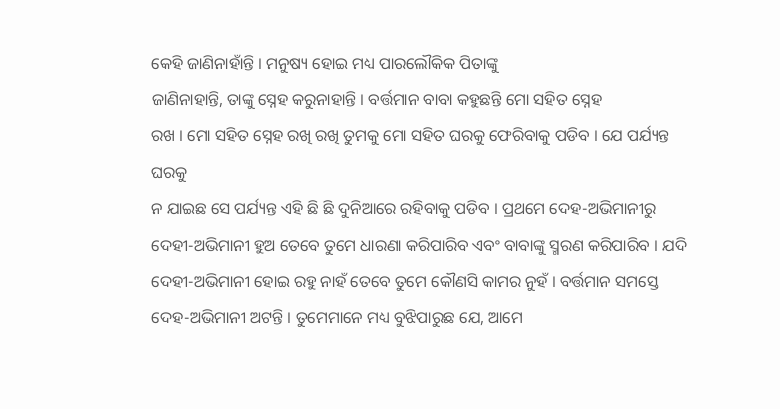କେହି ଜାଣିନାହାଁନ୍ତି । ମନୁଷ୍ୟ ହୋଇ ମଧ୍ୟ ପାରଲୌକିକ ପିତାଙ୍କୁ
ଜାଣିନାହାନ୍ତି, ତାଙ୍କୁ ସ୍ନେହ କରୁନାହାନ୍ତି । ବର୍ତ୍ତମାନ ବାବା କହୁଛନ୍ତି ମୋ ସହିତ ସ୍ନେହ
ରଖ । ମୋ ସହିତ ସ୍ନେହ ରଖି ରଖି ତୁମକୁ ମୋ ସହିତ ଘରକୁ ଫେରିବାକୁ ପଡିବ । ଯେ ପର୍ଯ୍ୟନ୍ତ ଘରକୁ
ନ ଯାଇଛ ସେ ପର୍ଯ୍ୟନ୍ତ ଏହି ଛି ଛି ଦୁନିଆରେ ରହିବାକୁ ପଡିବ । ପ୍ରଥମେ ଦେହ-ଅଭିମାନୀରୁ
ଦେହୀ-ଅଭିମାନୀ ହୁଅ ତେବେ ତୁମେ ଧାରଣା କରିପାରିବ ଏବଂ ବାବାଙ୍କୁ ସ୍ମରଣ କରିପାରିବ । ଯଦି
ଦେହୀ-ଅଭିମାନୀ ହୋଇ ରହୁ ନାହଁ ତେବେ ତୁମେ କୌଣସି କାମର ନୁହଁ । ବର୍ତ୍ତମାନ ସମସ୍ତେ
ଦେହ-ଅଭିମାନୀ ଅଟନ୍ତି । ତୁମେମାନେ ମଧ୍ୟ ବୁଝିପାରୁଛ ଯେ, ଆମେ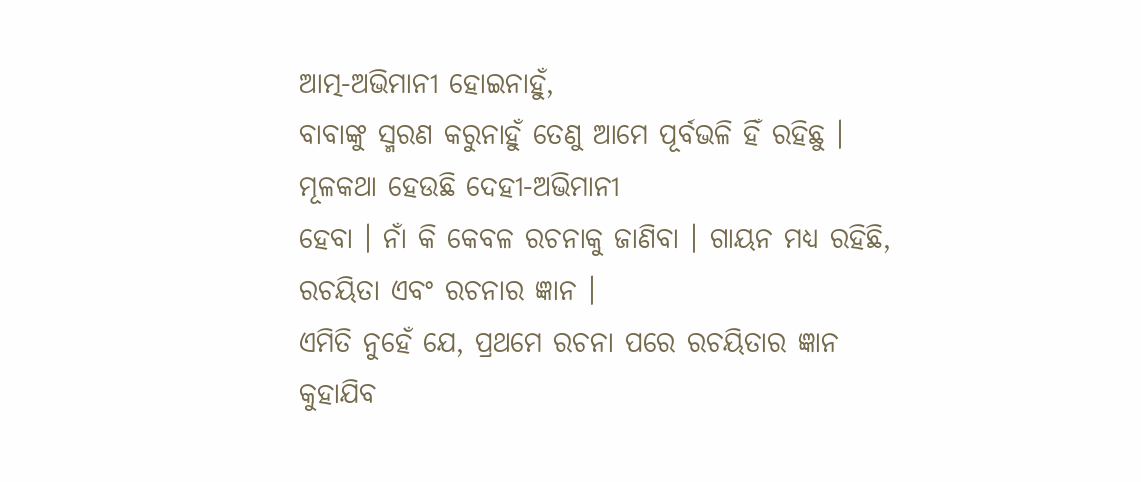ଆତ୍ମ-ଅଭିମାନୀ ହୋଇନାହୁଁ,
ବାବାଙ୍କୁ ସ୍ମରଣ କରୁନାହୁଁ ତେଣୁ ଆମେ ପୂର୍ବଭଳି ହିଁ ରହିଛୁ । ମୂଳକଥା ହେଉଛି ଦେହୀ-ଅଭିମାନୀ
ହେବା । ନାଁ କି କେବଳ ରଚନାକୁ ଜାଣିବା । ଗାୟନ ମଧ୍ୟ ରହିଛି, ରଚୟିତା ଏବଂ ରଚନାର ଜ୍ଞାନ ।
ଏମିତି ନୁହେଁ ଯେ, ପ୍ରଥମେ ରଚନା ପରେ ରଚୟିତାର ଜ୍ଞାନ କୁହାଯିବ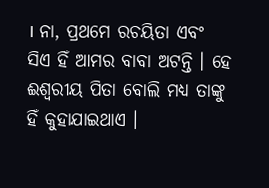। ନା, ପ୍ରଥମେ ରଚୟିତା ଏବଂ
ସିଏ ହିଁ ଆମର ବାବା ଅଟନ୍ତି । ହେ ଈଶ୍ୱରୀୟ ପିତା ବୋଲି ମଧ୍ୟ ତାଙ୍କୁ ହିଁ କୁହାଯାଇଥାଏ ।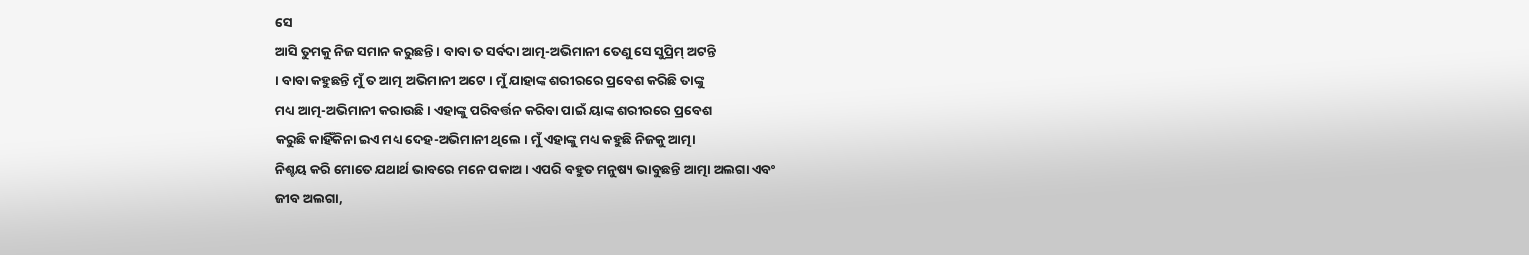ସେ
ଆସି ତୁମକୁ ନିଜ ସମାନ କରୁଛନ୍ତି । ବାବା ତ ସର୍ବଦା ଆତ୍ମ-ଅଭିମାନୀ ତେଣୁ ସେ ସୁପ୍ରିମ୍ ଅଟନ୍ତି
। ବାବା କହୁଛନ୍ତି ମୁଁ ତ ଆତ୍ମ ଅଭିମାନୀ ଅଟେ । ମୁଁ ଯାହାଙ୍କ ଶରୀରରେ ପ୍ରବେଶ କରିଛି ତାଙ୍କୁ
ମଧ୍ୟ ଆତ୍ମ-ଅଭିମାନୀ କରାଉଛି । ଏହାଙ୍କୁ ପରିବର୍ତ୍ତନ କରିବା ପାଇଁ ୟାଙ୍କ ଶରୀରରେ ପ୍ରବେଶ
କରୁଛି କାହିଁକିନା ଇଏ ମଧ୍ୟ ଦେହ-ଅଭିମାନୀ ଥିଲେ । ମୁଁ ଏହାଙ୍କୁ ମଧ୍ୟ କହୁଛି ନିଜକୁ ଆତ୍ମା
ନିଶ୍ଚୟ କରି ମୋତେ ଯଥାର୍ଥ ଭାବରେ ମନେ ପକାଅ । ଏପରି ବହୁତ ମନୁଷ୍ୟ ଭାବୁଛନ୍ତି ଆତ୍ମା ଅଲଗା ଏବଂ
ଜୀବ ଅଲଗା,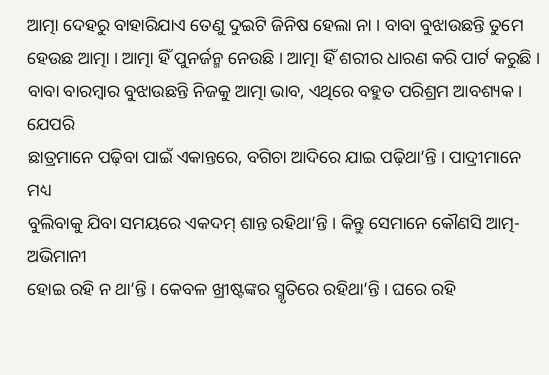ଆତ୍ମା ଦେହରୁ ବାହାରିଯାଏ ତେଣୁ ଦୁଇଟି ଜିନିଷ ହେଲା ନା । ବାବା ବୁଝାଉଛନ୍ତି ତୁମେ
ହେଉଛ ଆତ୍ମା । ଆତ୍ମା ହିଁ ପୁନର୍ଜନ୍ମ ନେଉଛି । ଆତ୍ମା ହିଁ ଶରୀର ଧାରଣ କରି ପାର୍ଟ କରୁଛି ।
ବାବା ବାରମ୍ବାର ବୁଝାଉଛନ୍ତି ନିଜକୁ ଆତ୍ମା ଭାବ, ଏଥିରେ ବହୁତ ପରିଶ୍ରମ ଆବଶ୍ୟକ । ଯେପରି
ଛାତ୍ରମାନେ ପଢ଼ିବା ପାଇଁ ଏକାନ୍ତରେ, ବଗିଚା ଆଦିରେ ଯାଇ ପଢ଼ିଥା’ନ୍ତି । ପାଦ୍ରୀମାନେ ମଧ୍ୟ
ବୁଲିବାକୁ ଯିବା ସମୟରେ ଏକଦମ୍ ଶାନ୍ତ ରହିଥା’ନ୍ତି । କିନ୍ତୁ ସେମାନେ କୌଣସି ଆତ୍ମ-ଅଭିମାନୀ
ହୋଇ ରହି ନ ଥା’ନ୍ତି । କେବଳ ଖ୍ରୀଷ୍ଟଙ୍କର ସ୍ମୃତିରେ ରହିଥା’ନ୍ତି । ଘରେ ରହି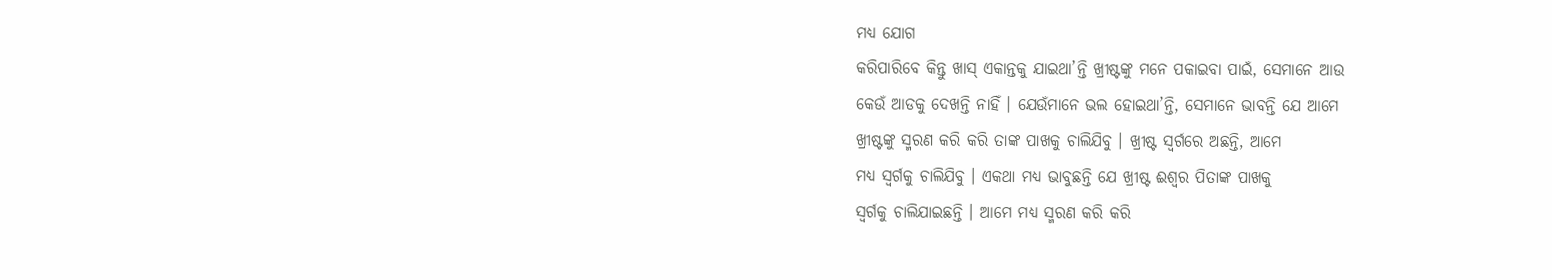ମଧ୍ୟ ଯୋଗ
କରିପାରିବେ କିନ୍ତୁ ଖାସ୍ ଏକାନ୍ତକୁ ଯାଇଥା’ନ୍ତି ଖ୍ରୀଷ୍ଟଙ୍କୁ ମନେ ପକାଇବା ପାଇଁ, ସେମାନେ ଆଉ
କେଉଁ ଆଡକୁ ଦେଖନ୍ତି ନାହିଁ । ଯେଉଁମାନେ ଭଲ ହୋଇଥା’ନ୍ତି, ସେମାନେ ଭାବନ୍ତି ଯେ ଆମେ
ଖ୍ରୀଷ୍ଟଙ୍କୁ ସ୍ମରଣ କରି କରି ତାଙ୍କ ପାଖକୁ ଚାଲିଯିବୁ । ଖ୍ରୀଷ୍ଟ ସ୍ୱର୍ଗରେ ଅଛନ୍ତି, ଆମେ
ମଧ୍ୟ ସ୍ୱର୍ଗକୁ ଚାଲିଯିବୁ । ଏକଥା ମଧ୍ୟ ଭାବୁଛନ୍ତି ଯେ ଖ୍ରୀଷ୍ଟ ଈଶ୍ୱର ପିତାଙ୍କ ପାଖକୁ
ସ୍ୱର୍ଗକୁ ଚାଲିଯାଇଛନ୍ତି । ଆମେ ମଧ୍ୟ ସ୍ମରଣ କରି କରି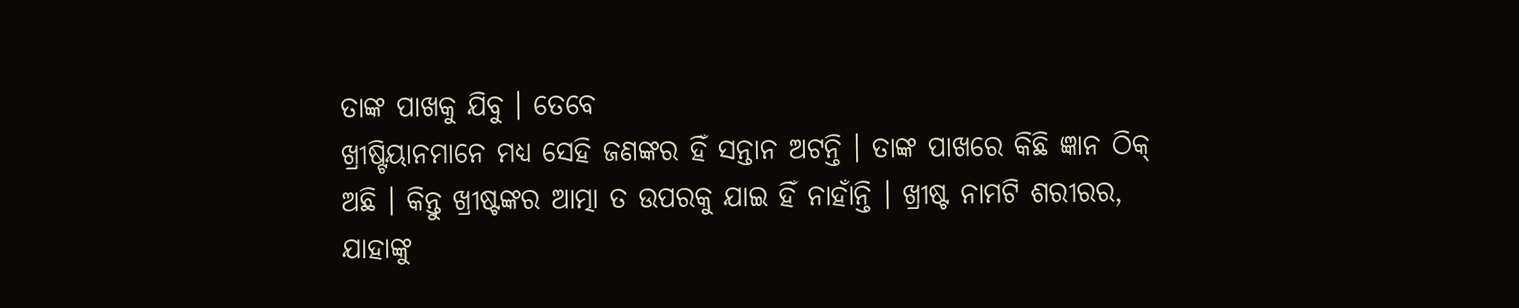ତାଙ୍କ ପାଖକୁ ଯିବୁ । ତେବେ
ଖ୍ରୀଷ୍ଟିୟାନମାନେ ମଧ୍ୟ ସେହି ଜଣଙ୍କର ହିଁ ସନ୍ତାନ ଅଟନ୍ତି । ତାଙ୍କ ପାଖରେ କିଛି ଜ୍ଞାନ ଠିକ୍
ଅଛି । କିନ୍ତୁ ଖ୍ରୀଷ୍ଟଙ୍କର ଆତ୍ମା ତ ଉପରକୁ ଯାଇ ହିଁ ନାହାଁନ୍ତି । ଖ୍ରୀଷ୍ଟ ନାମଟି ଶରୀରର,
ଯାହାଙ୍କୁ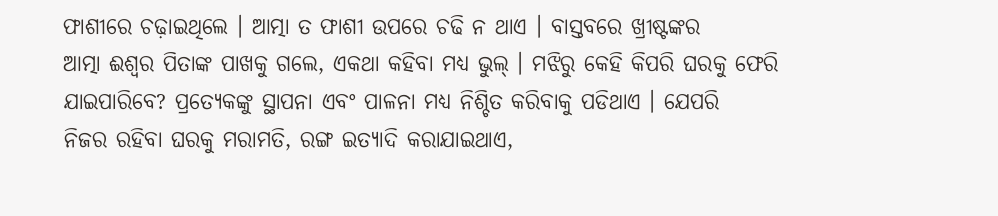ଫାଶୀରେ ଚଢ଼ାଇଥିଲେ । ଆତ୍ମା ତ ଫାଶୀ ଉପରେ ଚଢି ନ ଥାଏ । ବାସ୍ତବରେ ଖ୍ରୀଷ୍ଟଙ୍କର
ଆତ୍ମା ଈଶ୍ୱର ପିତାଙ୍କ ପାଖକୁ ଗଲେ, ଏକଥା କହିବା ମଧ୍ୟ ଭୁଲ୍ । ମଝିରୁ କେହି କିପରି ଘରକୁ ଫେରି
ଯାଇପାରିବେ? ପ୍ରତ୍ୟେକଙ୍କୁ ସ୍ଥାପନା ଏବଂ ପାଳନା ମଧ୍ୟ ନିଶ୍ଚିତ କରିବାକୁ ପଡିଥାଏ । ଯେପରି
ନିଜର ରହିବା ଘରକୁ ମରାମତି, ରଙ୍ଗ ଇତ୍ୟାଦି କରାଯାଇଥାଏ,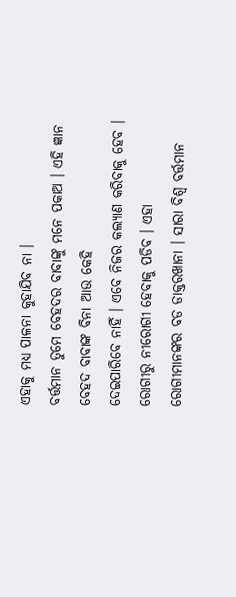ଏହାକୁ ମଧ୍ୟ ପାଳନା କୁହାଯିବ ନା ।
ବର୍ତ୍ତମାନ ତୁମେ ବେହଦର ବାବାଙ୍କୁ ମନେ ପକାଅ । ଏହି ଜ୍ଞାନ ବେହଦ ବାବାଙ୍କ ବିନା ଆଉ କେହି
ଦେଇପାରିବେ ନାହିଁ । ଏବେ ନିଜର କଲ୍ୟାଣ କରିବାକୁ ହେବ । ରୋଗୀରୁ ନୀରୋଗୀ ହେବାକୁ ପଡିବ । ଏହା
ରୋଗୀମାନଙ୍କର ବଡ ଡାକ୍ତରଖାନା । ସାରା ବିଶ୍ୱ ବର୍ତ୍ତମାନ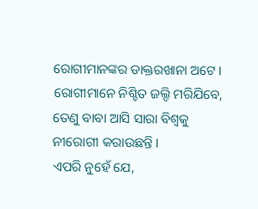ରୋଗୀମାନଙ୍କର ଡାକ୍ତରଖାନା ଅଟେ ।
ରୋଗୀମାନେ ନିଶ୍ଚିତ ଜଲ୍ଦି ମରିଯିବେ, ତେଣୁ ବାବା ଆସି ସାରା ବିଶ୍ୱକୁ ନୀରୋଗୀ କରାଉଛନ୍ତି ।
ଏପରି ନୁହେଁ ଯେ,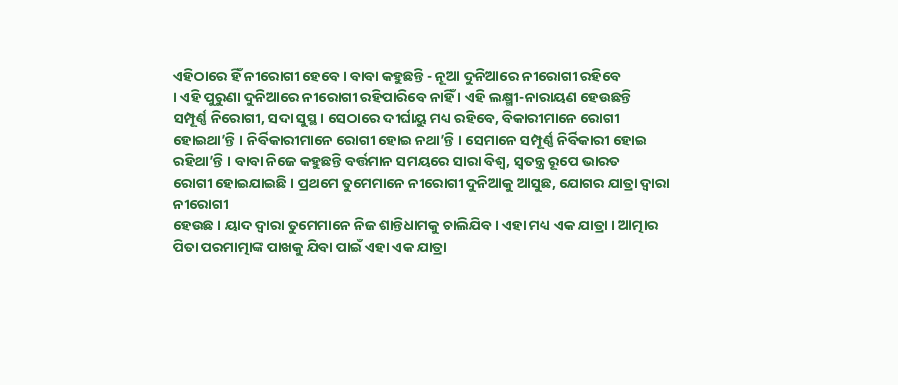ଏହିଠାରେ ହିଁ ନୀରୋଗୀ ହେବେ । ବାବା କହୁଛନ୍ତି - ନୂଆ ଦୁନିଆରେ ନୀରୋଗୀ ରହିବେ
। ଏହି ପୁରୁଣା ଦୁନିଆରେ ନୀରୋଗୀ ରହିପାରିବେ ନାହିଁ । ଏହି ଲକ୍ଷ୍ମୀ-ନାରାୟଣ ହେଉଛନ୍ତି
ସମ୍ପୂର୍ଣ୍ଣ ନିରୋଗୀ, ସଦା ସୁସ୍ଥ । ସେଠାରେ ଦୀର୍ଘାୟୁ ମଧ୍ୟ ରହିବେ, ବିକାରୀମାନେ ରୋଗୀ
ହୋଇଥା’ନ୍ତି । ନିର୍ବିକାରୀମାନେ ରୋଗୀ ହୋଇ ନଥା’ନ୍ତି । ସେମାନେ ସମ୍ପୂର୍ଣ୍ଣ ନିର୍ବିକାରୀ ହୋଇ
ରହିଥା’ନ୍ତି । ବାବା ନିଜେ କହୁଛନ୍ତି ବର୍ତ୍ତମାନ ସମୟରେ ସାରା ବିଶ୍ୱ, ସ୍ୱତନ୍ତ୍ର ରୂପେ ଭାରତ
ରୋଗୀ ହୋଇଯାଇଛି । ପ୍ରଥମେ ତୁମେମାନେ ନୀରୋଗୀ ଦୁନିଆକୁ ଆସୁଛ, ଯୋଗର ଯାତ୍ରା ଦ୍ୱାରା ନୀରୋଗୀ
ହେଉଛ । ୟାଦ ଦ୍ୱାରା ତୁମେମାନେ ନିଜ ଶାନ୍ତିଧାମକୁ ଚାଲିଯିବ । ଏହା ମଧ୍ୟ ଏକ ଯାତ୍ରା । ଆତ୍ମାର
ପିତା ପରମାତ୍ମାଙ୍କ ପାଖକୁ ଯିବା ପାଇଁ ଏହା ଏକ ଯାତ୍ରା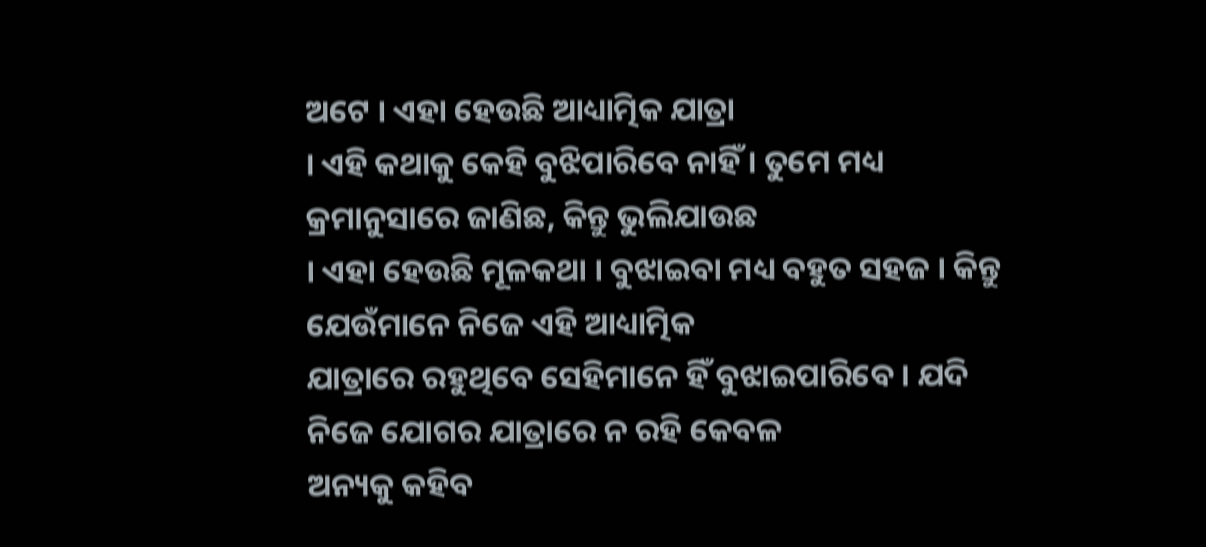ଅଟେ । ଏହା ହେଉଛି ଆଧ୍ୟାତ୍ମିକ ଯାତ୍ରା
। ଏହି କଥାକୁ କେହି ବୁଝିପାରିବେ ନାହିଁ । ତୁମେ ମଧ୍ୟ କ୍ରମାନୁସାରେ ଜାଣିଛ, କିନ୍ତୁ ଭୁଲିଯାଉଛ
। ଏହା ହେଉଛି ମୂଳକଥା । ବୁଝାଇବା ମଧ୍ୟ ବହୁତ ସହଜ । କିନ୍ତୁ ଯେଉଁମାନେ ନିଜେ ଏହି ଆଧ୍ୟାତ୍ମିକ
ଯାତ୍ରାରେ ରହୁଥିବେ ସେହିମାନେ ହିଁ ବୁଝାଇପାରିବେ । ଯଦି ନିଜେ ଯୋଗର ଯାତ୍ରାରେ ନ ରହି କେବଳ
ଅନ୍ୟକୁ କହିବ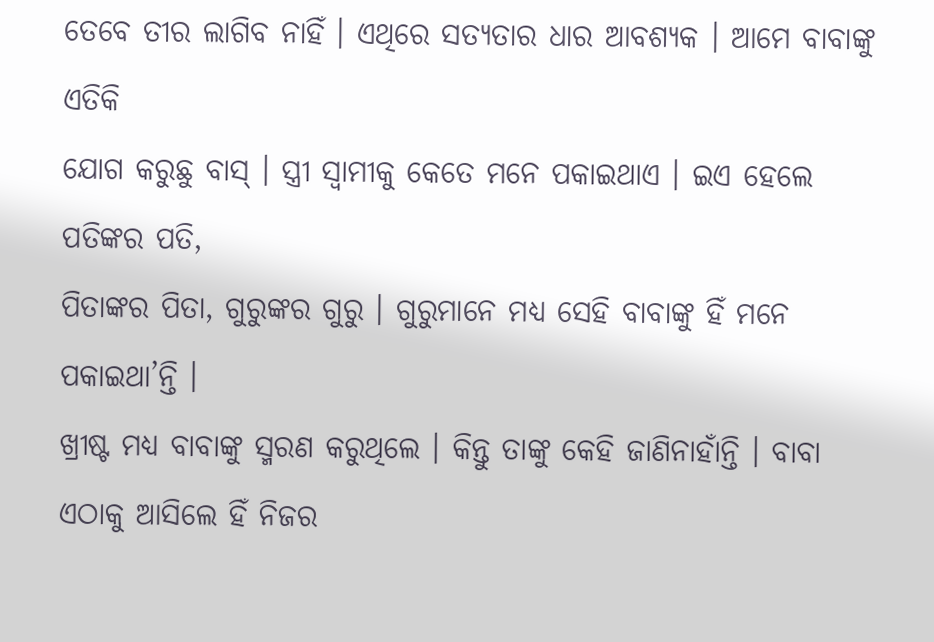ତେବେ ତୀର ଲାଗିବ ନାହିଁ । ଏଥିରେ ସତ୍ୟତାର ଧାର ଆବଶ୍ୟକ । ଆମେ ବାବାଙ୍କୁ ଏତିକି
ଯୋଗ କରୁଛୁ ବାସ୍ । ସ୍ତ୍ରୀ ସ୍ୱାମୀକୁ କେତେ ମନେ ପକାଇଥାଏ । ଇଏ ହେଲେ ପତିଙ୍କର ପତି,
ପିତାଙ୍କର ପିତା, ଗୁରୁଙ୍କର ଗୁରୁ । ଗୁରୁମାନେ ମଧ୍ୟ ସେହି ବାବାଙ୍କୁ ହିଁ ମନେ ପକାଇଥା’ନ୍ତି ।
ଖ୍ରୀଷ୍ଟ ମଧ୍ୟ ବାବାଙ୍କୁ ସ୍ମରଣ କରୁଥିଲେ । କିନ୍ତୁ ତାଙ୍କୁ କେହି ଜାଣିନାହାଁନ୍ତି । ବାବା
ଏଠାକୁ ଆସିଲେ ହିଁ ନିଜର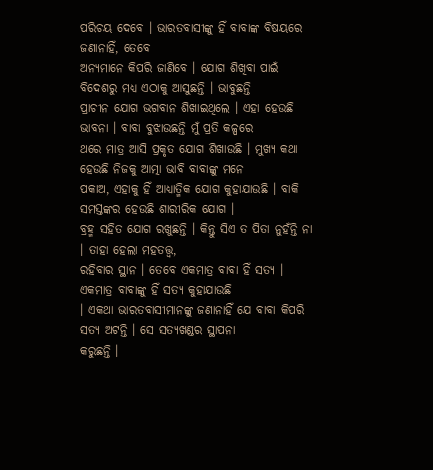ପରିଚୟ ଦେବେ । ଭାରତବାସୀଙ୍କୁ ହିଁ ବାବାଙ୍କ ବିଷୟରେ ଜଣାନାହିଁ, ତେବେ
ଅନ୍ୟମାନେ କିପରି ଜାଣିବେ । ଯୋଗ ଶିଖିବା ପାଇଁ ବିଦେଶରୁ ମଧ୍ୟ ଏଠାକୁ ଆସୁଛନ୍ତି । ଭାବୁଛନ୍ତି
ପ୍ରାଚୀନ ଯୋଗ ଭଗବାନ ଶିଖାଇଥିଲେ । ଏହା ହେଉଛି ଭାବନା । ବାବା ବୁଝାଉଛନ୍ତି ମୁଁ ପ୍ରତି କଳ୍ପରେ
ଥରେ ମାତ୍ର ଆସି ପ୍ରକୃତ ଯୋଗ ଶିଖାଉଛି । ମୁଖ୍ୟ କଥା ହେଉଛି ନିଜକୁ ଆତ୍ମା ଭାବି ବାବାଙ୍କୁ ମନେ
ପକାଅ, ଏହାକୁ ହିଁ ଆଧ୍ୟାତ୍ମିକ ଯୋଗ କୁହାଯାଉଛି । ବାକି ସମସ୍ତଙ୍କର ହେଉଛି ଶାରୀରିକ ଯୋଗ ।
ବ୍ରହ୍ମ ସହିତ ଯୋଗ ରଖୁଛନ୍ତି । କିନ୍ତୁ ସିଏ ତ ପିତା ନୁହଁନ୍ତି ନା । ତାହା ହେଲା ମହତତ୍ତ୍ୱ,
ରହିବାର ସ୍ଥାନ । ତେବେ ଏକମାତ୍ର ବାବା ହିଁ ସତ୍ୟ । ଏକମାତ୍ର ବାବାଙ୍କୁ ହିଁ ସତ୍ୟ କୁହାଯାଉଛି
। ଏକଥା ଭାରତବାସୀମାନଙ୍କୁ ଜଣାନାହିଁ ଯେ ବାବା କିପରି ସତ୍ୟ ଅଟନ୍ତି । ସେ ସତ୍ୟଖଣ୍ଡର ସ୍ଥାପନା
କରୁଛନ୍ତି ।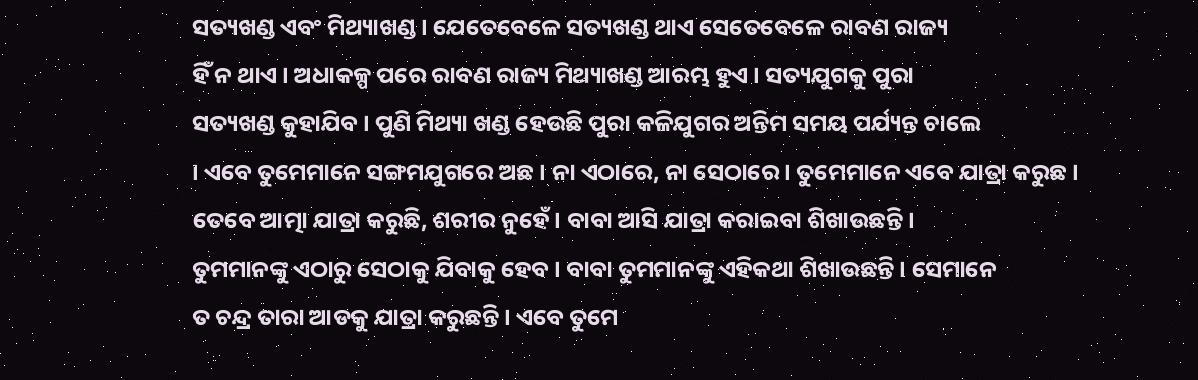ସତ୍ୟଖଣ୍ଡ ଏବଂ ମିଥ୍ୟାଖଣ୍ଡ । ଯେତେବେଳେ ସତ୍ୟଖଣ୍ଡ ଥାଏ ସେତେବେଳେ ରାବଣ ରାଜ୍ୟ
ହିଁ ନ ଥାଏ । ଅଧାକଳ୍ପ ପରେ ରାବଣ ରାଜ୍ୟ ମିଥ୍ୟାଖଣ୍ଡ ଆରମ୍ଭ ହୁଏ । ସତ୍ୟଯୁଗକୁ ପୁରା
ସତ୍ୟଖଣ୍ଡ କୁହାଯିବ । ପୁଣି ମିଥ୍ୟା ଖଣ୍ଡ ହେଉଛି ପୁରା କଳିଯୁଗର ଅନ୍ତିମ ସମୟ ପର୍ଯ୍ୟନ୍ତ ଚାଲେ
। ଏବେ ତୁମେମାନେ ସଙ୍ଗମଯୁଗରେ ଅଛ । ନା ଏଠାରେ, ନା ସେଠାରେ । ତୁମେମାନେ ଏବେ ଯାତ୍ରା କରୁଛ ।
ତେବେ ଆତ୍ମା ଯାତ୍ରା କରୁଛି, ଶରୀର ନୁହେଁ । ବାବା ଆସି ଯାତ୍ରା କରାଇବା ଶିଖାଉଛନ୍ତି ।
ତୁମମାନଙ୍କୁ ଏଠାରୁ ସେଠାକୁ ଯିବାକୁ ହେବ । ବାବା ତୁମମାନଙ୍କୁ ଏହିକଥା ଶିଖାଉଛନ୍ତି । ସେମାନେ
ତ ଚନ୍ଦ୍ର ତାରା ଆଡକୁ ଯାତ୍ରା କରୁଛନ୍ତି । ଏବେ ତୁମେ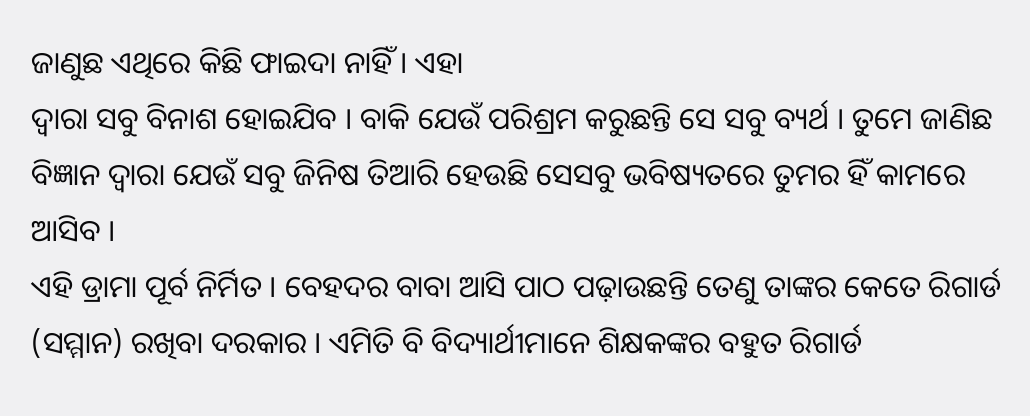ଜାଣୁଛ ଏଥିରେ କିଛି ଫାଇଦା ନାହିଁ । ଏହା
ଦ୍ୱାରା ସବୁ ବିନାଶ ହୋଇଯିବ । ବାକି ଯେଉଁ ପରିଶ୍ରମ କରୁଛନ୍ତି ସେ ସବୁ ବ୍ୟର୍ଥ । ତୁମେ ଜାଣିଛ
ବିଜ୍ଞାନ ଦ୍ୱାରା ଯେଉଁ ସବୁ ଜିନିଷ ତିଆରି ହେଉଛି ସେସବୁ ଭବିଷ୍ୟତରେ ତୁମର ହିଁ କାମରେ ଆସିବ ।
ଏହି ଡ୍ରାମା ପୂର୍ବ ନିର୍ମିତ । ବେହଦର ବାବା ଆସି ପାଠ ପଢ଼ାଉଛନ୍ତି ତେଣୁ ତାଙ୍କର କେତେ ରିଗାର୍ଡ
(ସମ୍ମାନ) ରଖିବା ଦରକାର । ଏମିତି ବି ବିଦ୍ୟାର୍ଥୀମାନେ ଶିକ୍ଷକଙ୍କର ବହୁତ ରିଗାର୍ଡ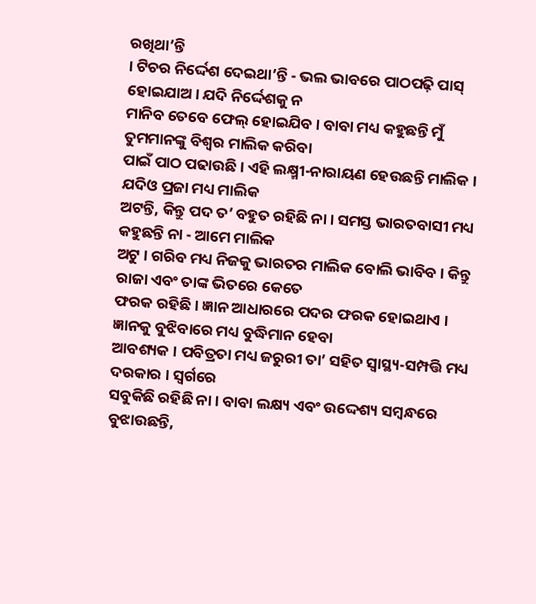ରଖିଥା’ନ୍ତି
। ଟିଚର ନିର୍ଦ୍ଦେଶ ଦେଇଥା’ନ୍ତି - ଭଲ ଭାବରେ ପାଠପଢ଼ି ପାସ୍ ହୋଇଯାଅ । ଯଦି ନିର୍ଦ୍ଦେଶକୁ ନ
ମାନିବ ତେବେ ଫେଲ୍ ହୋଇଯିବ । ବାବା ମଧ୍ୟ କହୁଛନ୍ତି ମୁଁ ତୁମମାନଙ୍କୁ ବିଶ୍ୱର ମାଲିକ କରିବା
ପାଇଁ ପାଠ ପଢାଉଛି । ଏହି ଲକ୍ଷ୍ମୀ-ନାରାୟଣ ହେଉଛନ୍ତି ମାଲିକ । ଯଦିଓ ପ୍ରଜା ମଧ୍ୟ ମାଲିକ
ଅଟନ୍ତି, କିନ୍ତୁ ପଦ ତ’ ବହୁତ ରହିଛି ନା । ସମସ୍ତ ଭାରତବାସୀ ମଧ୍ୟ କହୁଛନ୍ତି ନା - ଆମେ ମାଲିକ
ଅଟୁ । ଗରିବ ମଧ୍ୟ ନିଜକୁ ଭାରତର ମାଲିକ ବୋଲି ଭାବିବ । କିନ୍ତୁ ରାଜା ଏବଂ ତାଙ୍କ ଭିତରେ କେତେ
ଫରକ ରହିଛି । ଜ୍ଞାନ ଆଧାରରେ ପଦର ଫରକ ହୋଇଥାଏ । ଜ୍ଞାନକୁ ବୁଝିବାରେ ମଧ୍ୟ ବୁଦ୍ଧିମାନ ହେବା
ଆବଶ୍ୟକ । ପବିତ୍ରତା ମଧ୍ୟ ଜରୁରୀ ତା’ ସହିତ ସ୍ୱାସ୍ଥ୍ୟ-ସମ୍ପତ୍ତି ମଧ୍ୟ ଦରକାର । ସ୍ୱର୍ଗରେ
ସବୁକିଛି ରହିଛି ନା । ବାବା ଲକ୍ଷ୍ୟ ଏବଂ ଉଦ୍ଦେଶ୍ୟ ସମ୍ବନ୍ଧରେ ବୁଝାଉଛନ୍ତି,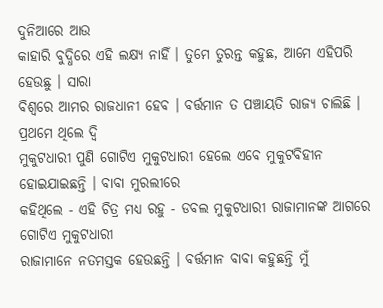ଦୁନିଆରେ ଆଉ
କାହାରି ବୁଦ୍ଧିରେ ଏହି ଲକ୍ଷ୍ୟ ନାହିଁ । ତୁମେ ତୁରନ୍ତ କହୁଛ, ଆମେ ଏହିପରି ହେଉଛୁ । ସାରା
ବିଶ୍ୱରେ ଆମର ରାଜଧାନୀ ହେବ । ବର୍ତ୍ତମାନ ତ ପଞ୍ଚାୟତି ରାଜ୍ୟ ଚାଲିଛି । ପ୍ରଥମେ ଥିଲେ ଦ୍ୱି
ମୁକୁଟଧାରୀ ପୁଣି ଗୋଟିଏ ମୁକୁଟଧାରୀ ହେଲେ ଏବେ ମୁକୁଟବିହୀନ ହୋଇଯାଇଛନ୍ତି । ବାବା ମୁରଲୀରେ
କହିଥିଲେ - ଏହି ଚିତ୍ର ମଧ୍ୟ ରହୁ - ଡବଲ ମୁକୁଟଧାରୀ ରାଜାମାନଙ୍କ ଆଗରେ ଗୋଟିଏ ମୁକୁଟଧାରୀ
ରାଜାମାନେ ନତମସ୍ତକ ହେଉଛନ୍ତି । ବର୍ତ୍ତମାନ ବାବା କହୁଛନ୍ତି ମୁଁ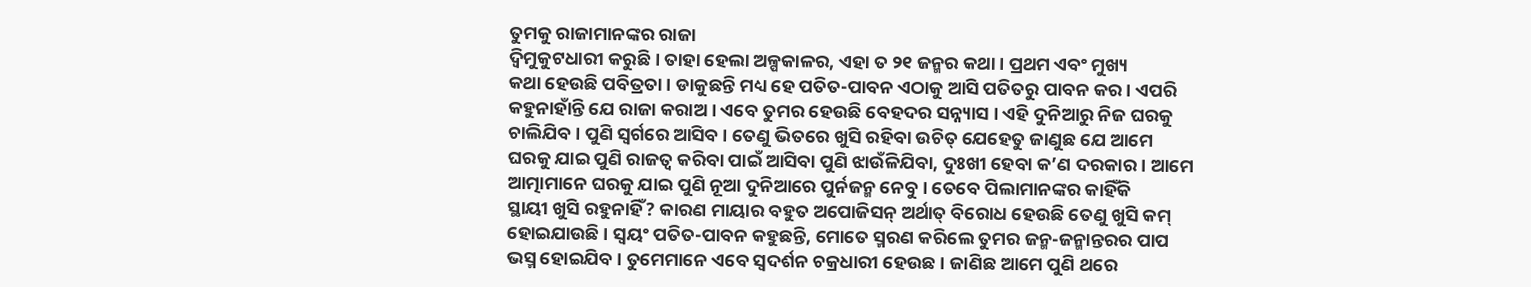ତୁମକୁ ରାଜାମାନଙ୍କର ରାଜା
ଦ୍ୱିମୁକୁଟଧାରୀ କରୁଛି । ତାହା ହେଲା ଅଳ୍ପକାଳର, ଏହା ତ ୨୧ ଜନ୍ମର କଥା । ପ୍ରଥମ ଏବଂ ମୁଖ୍ୟ
କଥା ହେଉଛି ପବିତ୍ରତା । ଡାକୁଛନ୍ତି ମଧ୍ୟ ହେ ପତିତ-ପାବନ ଏଠାକୁ ଆସି ପତିତରୁ ପାବନ କର । ଏପରି
କହୁନାହାଁନ୍ତି ଯେ ରାଜା କରାଅ । ଏବେ ତୁମର ହେଉଛି ବେହଦର ସନ୍ନ୍ୟାସ । ଏହି ଦୁନିଆରୁ ନିଜ ଘରକୁ
ଚାଲିଯିବ । ପୁଣି ସ୍ୱର୍ଗରେ ଆସିବ । ତେଣୁ ଭିତରେ ଖୁସି ରହିବା ଉଚିତ୍ ଯେହେତୁ ଜାଣୁଛ ଯେ ଆମେ
ଘରକୁ ଯାଇ ପୁଣି ରାଜତ୍ୱ କରିବା ପାଇଁ ଆସିବା ପୁଣି ଝାଉଁଳିଯିବା, ଦୁଃଖୀ ହେବା କ’ଣ ଦରକାର । ଆମେ
ଆତ୍ମାମାନେ ଘରକୁ ଯାଇ ପୁଣି ନୂଆ ଦୁନିଆରେ ପୁର୍ନଜନ୍ମ ନେବୁ । ତେବେ ପିଲାମାନଙ୍କର କାହିଁକି
ସ୍ଥାୟୀ ଖୁସି ରହୁନାହିଁ? କାରଣ ମାୟାର ବହୁତ ଅପୋଜିସନ୍ ଅର୍ଥାତ୍ ବିରୋଧ ହେଉଛି ତେଣୁ ଖୁସି କମ୍
ହୋଇଯାଉଛି । ସ୍ୱୟଂ ପତିତ-ପାବନ କହୁଛନ୍ତି, ମୋତେ ସ୍ମରଣ କରିଲେ ତୁମର ଜନ୍ମ-ଜନ୍ମାନ୍ତରର ପାପ
ଭସ୍ମ ହୋଇଯିବ । ତୁମେମାନେ ଏବେ ସ୍ୱଦର୍ଶନ ଚକ୍ରଧାରୀ ହେଉଛ । ଜାଣିଛ ଆମେ ପୁଣି ଥରେ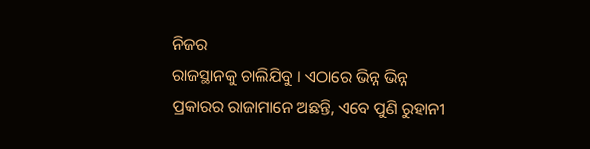ନିଜର
ରାଜସ୍ଥାନକୁ ଚାଲିଯିବୁ । ଏଠାରେ ଭିନ୍ନ ଭିନ୍ନ ପ୍ରକାରର ରାଜାମାନେ ଅଛନ୍ତି, ଏବେ ପୁଣି ରୁହାନୀ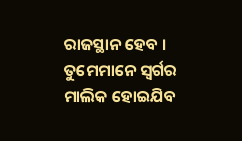ରାଜସ୍ଥାନ ହେବ । ତୁମେମାନେ ସ୍ୱର୍ଗର ମାଲିକ ହୋଇଯିବ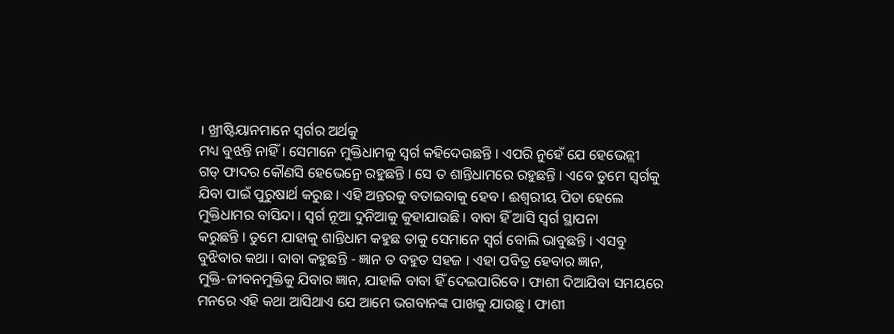। ଖ୍ରୀଷ୍ଟିୟାନମାନେ ସ୍ୱର୍ଗର ଅର୍ଥକୁ
ମଧ୍ୟ ବୁଝନ୍ତି ନାହିଁ । ସେମାନେ ମୁକ୍ତିଧାମକୁ ସ୍ୱର୍ଗ କହିଦେଉଛନ୍ତି । ଏପରି ନୁହେଁ ଯେ ହେଭେନ୍ଲୀ
ଗଡ୍ ଫାଦର କୌଣସି ହେଭେନ୍ରେ ରହୁଛନ୍ତି । ସେ ତ ଶାନ୍ତିଧାମରେ ରହୁଛନ୍ତି । ଏବେ ତୁମେ ସ୍ୱର୍ଗକୁ
ଯିବା ପାଇଁ ପୁରୁଷାର୍ଥ କରୁଛ । ଏହି ଅନ୍ତରକୁ ବତାଇବାକୁ ହେବ । ଈଶ୍ୱରୀୟ ପିତା ହେଲେ
ମୁକ୍ତିଧାମର ବାସିନ୍ଦା । ସ୍ୱର୍ଗ ନୂଆ ଦୁନିଆକୁ କୁହାଯାଉଛି । ବାବା ହିଁ ଆସି ସ୍ୱର୍ଗ ସ୍ଥାପନା
କରୁଛନ୍ତି । ତୁମେ ଯାହାକୁ ଶାନ୍ତିଧାମ କହୁଛ ତାକୁ ସେମାନେ ସ୍ୱର୍ଗ ବୋଲି ଭାବୁଛନ୍ତି । ଏସବୁ
ବୁଝିବାର କଥା । ବାବା କହୁଛନ୍ତି - ଜ୍ଞାନ ତ ବହୁତ ସହଜ । ଏହା ପବିତ୍ର ହେବାର ଜ୍ଞାନ,
ମୁକ୍ତି-ଜୀବନମୁକ୍ତିକୁ ଯିବାର ଜ୍ଞାନ, ଯାହାକି ବାବା ହିଁ ଦେଇପାରିବେ । ଫାଶୀ ଦିଆଯିବା ସମୟରେ
ମନରେ ଏହି କଥା ଆସିଥାଏ ଯେ ଆମେ ଭଗବାନଙ୍କ ପାଖକୁ ଯାଉଛୁ । ଫାଶୀ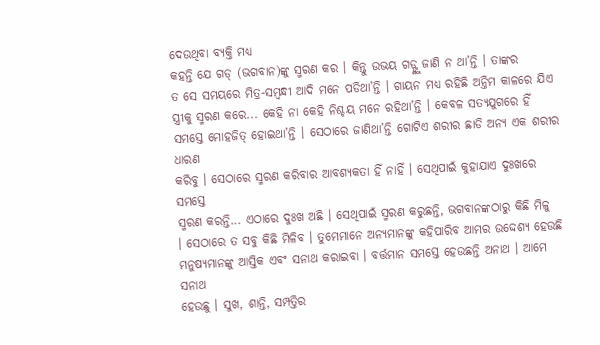ଦେଉଥିବା ବ୍ୟକ୍ତି ମଧ୍ୟ
କହନ୍ତି ଯେ ଗଡ୍ (ଭଗବାନ)ଙ୍କୁ ସ୍ମରଣ କର । କିନ୍ତୁ ଉଭୟ ଗଡ୍ଙ୍କୁ ଜାଣି ନ ଥା’ନ୍ତି । ତାଙ୍କର
ତ ସେ ସମୟରେ ମିତ୍ର-ସମ୍ବନ୍ଧୀ ଆଦି ମନେ ପଡିଥା’ନ୍ତି । ଗାୟନ ମଧ୍ୟ ରହିଛି ଅନ୍ତିମ କାଳରେ ଯିଏ
ସ୍ତ୍ରୀକୁ ସ୍ମରଣ କରେ... କେହି ନା କେହି ନିଶ୍ଚୟ ମନେ ରହିଥା’ନ୍ତି । କେବଳ ସତ୍ୟଯୁଗରେ ହିଁ
ସମସ୍ତେ ମୋହଜିତ୍ ହୋଇଥା’ନ୍ତି । ସେଠାରେ ଜାଣିଥା’ନ୍ତି ଗୋଟିଏ ଶରୀର ଛାଡି ଅନ୍ୟ ଏକ ଶରୀର ଧାରଣ
କରିବୁ । ସେଠାରେ ସ୍ମରଣ କରିବାର ଆବଶ୍ୟକତା ହିଁ ନାହିଁ । ସେଥିପାଇଁ କୁହାଯାଏ ଦୁଃଖରେ ସମସ୍ତେ
ସ୍ମରଣ କରନ୍ତି... ଏଠାରେ ଦୁଃଖ ଅଛି । ସେଥିପାଇଁ ସ୍ମରଣ କରୁଛନ୍ତି, ଭଗବାନଙ୍କଠାରୁ କିଛି ମିଳୁ
। ସେଠାରେ ତ ସବୁ କିଛି ମିଳିବ । ତୁମେମାନେ ଅନ୍ୟମାନଙ୍କୁ କହିପାରିବ ଆମର ଉଦ୍ଦେଶ୍ୟ ହେଉଛି
ମନୁଷ୍ୟମାନଙ୍କୁ ଆସ୍ତିକ ଏବଂ ସନାଥ କରାଇବା । ବର୍ତ୍ତମାନ ସମସ୍ତେ ହେଉଛନ୍ତି ଅନାଥ । ଆମେ ସନାଥ
ହେଉଛୁ । ସୁଖ, ଶାନ୍ତି, ସମ୍ପତ୍ତିର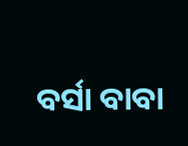ବର୍ସା ବାବା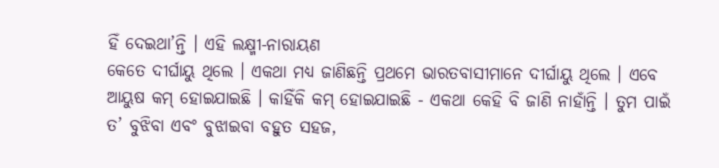ହିଁ ଦେଇଥା’ନ୍ତି । ଏହି ଲକ୍ଷ୍ମୀ-ନାରାୟଣ
କେତେ ଦୀର୍ଘାୟୁ ଥିଲେ । ଏକଥା ମଧ୍ୟ ଜାଣିଛନ୍ତି ପ୍ରଥମେ ଭାରତବାସୀମାନେ ଦୀର୍ଘାୟୁ ଥିଲେ । ଏବେ
ଆୟୁଷ କମ୍ ହୋଇଯାଇଛି । କାହିଁକି କମ୍ ହୋଇଯାଇଛି - ଏକଥା କେହି ବି ଜାଣି ନାହାଁନ୍ତି । ତୁମ ପାଇଁ
ତ’ ବୁଝିବା ଏବଂ ବୁଝାଇବା ବହୁତ ସହଜ,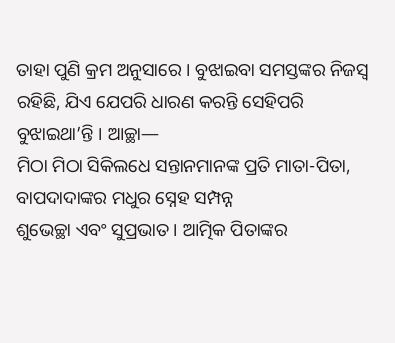ତାହା ପୁଣି କ୍ରମ ଅନୁସାରେ । ବୁଝାଇବା ସମସ୍ତଙ୍କର ନିଜସ୍ୱ
ରହିଛି, ଯିଏ ଯେପରି ଧାରଣ କରନ୍ତି ସେହିପରି ବୁଝାଇଥା’ନ୍ତି । ଆଚ୍ଛା—
ମିଠା ମିଠା ସିକିଲଧେ ସନ୍ତାନମାନଙ୍କ ପ୍ରତି ମାତା-ପିତା, ବାପଦାଦାଙ୍କର ମଧୁର ସ୍ନେହ ସମ୍ପନ୍ନ
ଶୁଭେଚ୍ଛା ଏବଂ ସୁପ୍ରଭାତ । ଆତ୍ମିକ ପିତାଙ୍କର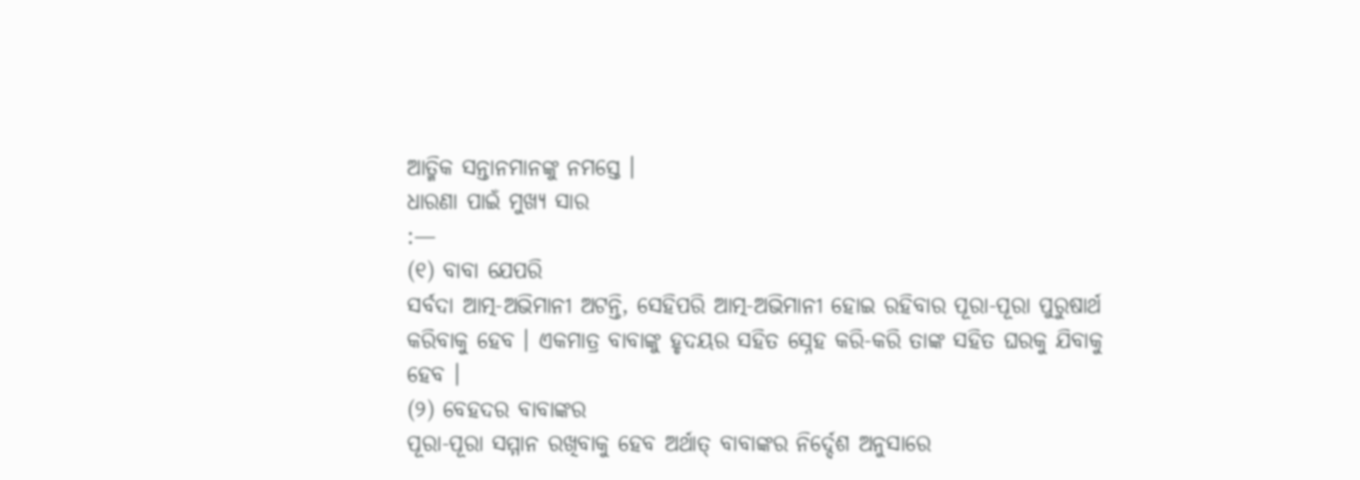ଆତ୍ମିକ ସନ୍ତାନମାନଙ୍କୁ ନମସ୍ତେ ।
ଧାରଣା ପାଇଁ ମୁଖ୍ୟ ସାର
:—
(୧) ବାବା ଯେପରି
ସର୍ବଦା ଆତ୍ମ-ଅଭିମାନୀ ଅଟନ୍ତି, ସେହିପରି ଆତ୍ମ-ଅଭିମାନୀ ହୋଇ ରହିବାର ପୂରା-ପୂରା ପୁରୁଷାର୍ଥ
କରିବାକୁ ହେବ । ଏକମାତ୍ର ବାବାଙ୍କୁ ହୃଦୟର ସହିତ ସ୍ନେହ କରି-କରି ତାଙ୍କ ସହିତ ଘରକୁ ଯିବାକୁ
ହେବ ।
(୨) ବେହଦର ବାବାଙ୍କର
ପୂରା-ପୂରା ସମ୍ମାନ ରଖିବାକୁ ହେବ ଅର୍ଥାତ୍ ବାବାଙ୍କର ନିର୍ଦ୍ଦେଶ ଅନୁସାରେ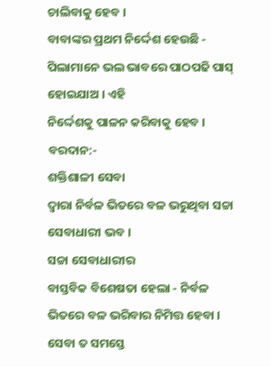ଚାଲିବାକୁ ହେବ ।
ବାବାଙ୍କର ପ୍ରଥମ ନିର୍ଦ୍ଦେଶ ହେଉଛି - ପିଲାମାନେ ଭଲ ଭାବରେ ପାଠପଢି ପାସ୍ ହୋଇଯାଅ । ଏହି
ନିର୍ଦ୍ଦେଶକୁ ପାଳନ କରିବାକୁ ହେବ ।
ବରଦାନ:-
ଶକ୍ତିଶାଳୀ ସେବା
ଦ୍ୱାରା ନିର୍ବଳ ଭିତରେ ବଳ ଭରୁଥିବା ସଚ୍ଚା ସେବାଧାରୀ ଭବ ।
ସଚ୍ଚା ସେବାଧାରୀର
ବାସ୍ତବିକ ବିଶେଷତା ହେଲା - ନିର୍ବଳ ଭିତରେ ବଳ ଭରିବାର ନିମିତ୍ତ ହେବା । ସେବା ତ ସମସ୍ତେ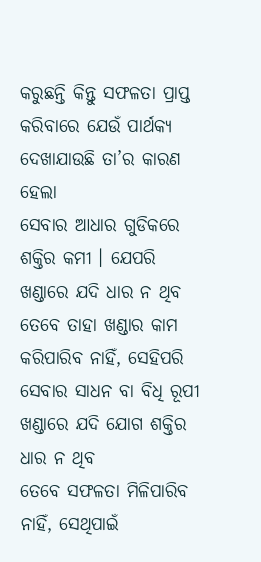କରୁଛନ୍ତି କିନ୍ତୁ ସଫଳତା ପ୍ରାପ୍ତ କରିବାରେ ଯେଉଁ ପାର୍ଥକ୍ୟ ଦେଖାଯାଉଛି ତା’ର କାରଣ ହେଲା
ସେବାର ଆଧାର ଗୁଡିକରେ ଶକ୍ତିର କମୀ । ଯେପରି ଖଣ୍ଡାରେ ଯଦି ଧାର ନ ଥିବ ତେବେ ତାହା ଖଣ୍ଡାର କାମ
କରିପାରିବ ନାହିଁ, ସେହିପରି ସେବାର ସାଧନ ବା ବିଧି ରୂପୀ ଖଣ୍ଡାରେ ଯଦି ଯୋଗ ଶକ୍ତିର ଧାର ନ ଥିବ
ତେବେ ସଫଳତା ମିଳିପାରିବ ନାହିଁ, ସେଥିପାଇଁ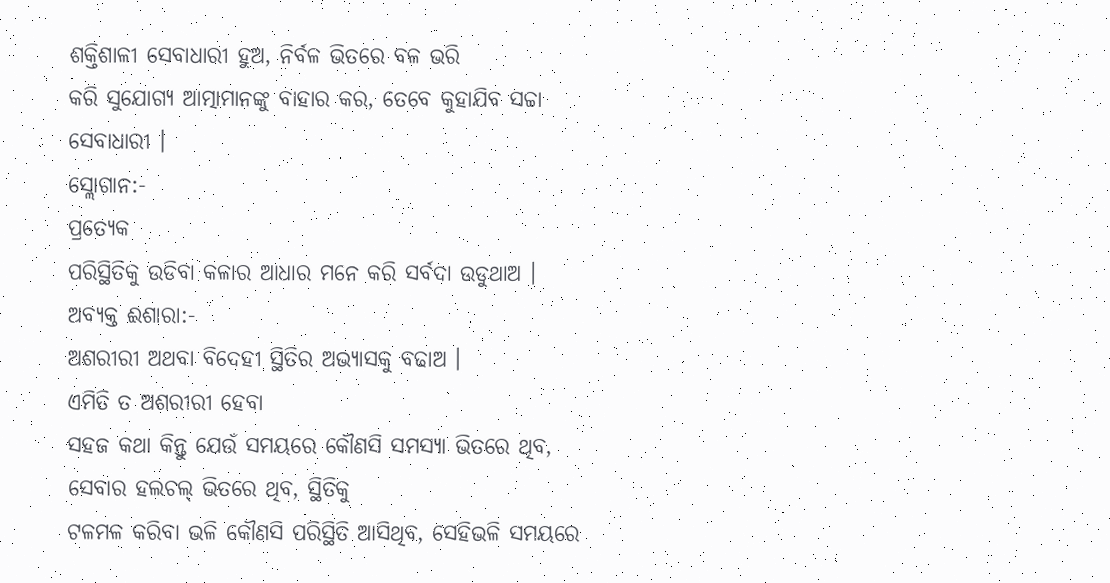ଶକ୍ତିଶାଳୀ ସେବାଧାରୀ ହୁଅ, ନିର୍ବଳ ଭିତରେ ବଳ ଭରି
କରି ସୁଯୋଗ୍ୟ ଆତ୍ମାମାନଙ୍କୁ ବାହାର କର, ତେବେ କୁହାଯିବ ସଚ୍ଚା ସେବାଧାରୀ ।
ସ୍ଲୋଗାନ:-
ପ୍ରତ୍ୟେକ
ପରିସ୍ଥିତିକୁ ଉଡିବା କଳାର ଆଧାର ମନେ କରି ସର୍ବଦା ଉଡୁଥାଅ ।
ଅବ୍ୟକ୍ତ ଈଶାରା:-
ଅଶରୀରୀ ଅଥବା ବିଦେହୀ ସ୍ଥିତିର ଅଭ୍ୟାସକୁ ବଢାଅ ।
ଏମିତି ତ ଅଶରୀରୀ ହେବା
ସହଜ କଥା କିନ୍ତୁ ଯେଉଁ ସମୟରେ କୌଣସି ସମସ୍ୟା ଭିତରେ ଥିବ, ସେବାର ହଲଚଲ୍ ଭିତରେ ଥିବ, ସ୍ଥିତିକୁ
ଟଳମଳ କରିବା ଭଳି କୌଣସି ପରିସ୍ଥିତି ଆସିଥିବ, ସେହିଭଳି ସମୟରେ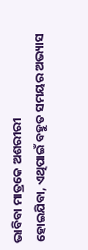ଭାବିବା ମାତ୍ରକେ ଅଶରୀରୀ
ହୋଇଯିବା, ଏଥିପାଇଁ ବହୁତ ସମୟର ଅଭ୍ୟାସ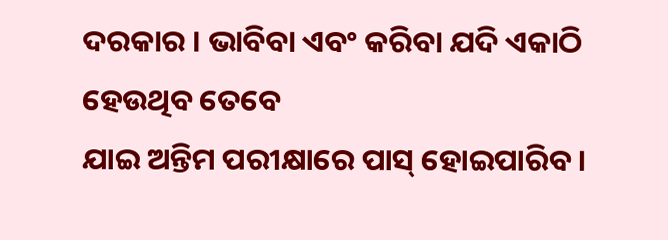ଦରକାର । ଭାବିବା ଏବଂ କରିବା ଯଦି ଏକାଠି ହେଉଥିବ ତେବେ
ଯାଇ ଅନ୍ତିମ ପରୀକ୍ଷାରେ ପାସ୍ ହୋଇପାରିବ ।